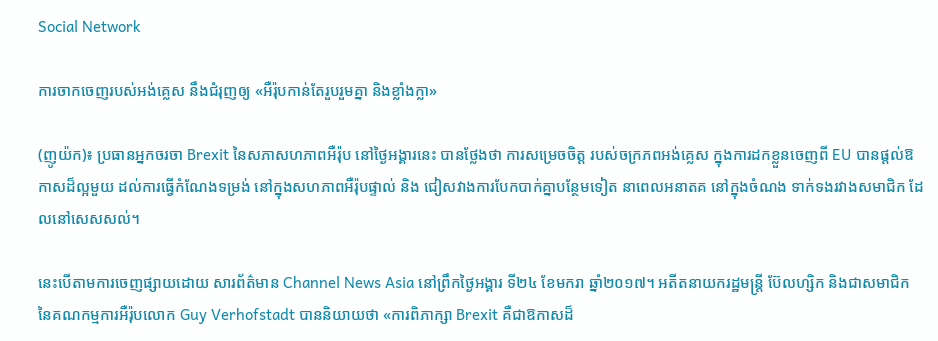Social Network

ការចាកចេញរបស់អង់គ្លេស នឹងជំរុញឲ្យ «អឺរ៉ុបកាន់តែរួបរួមគ្នា និងខ្លាំងក្លា»

(ញូយ៉ក)៖ ប្រធានអ្នកចរចា Brexit នៃសភាសហភាពអឺរ៉ុប នៅថ្ងៃអង្គារនេះ បានថ្លែងថា ការសម្រេចចិត្ត របស់ចក្រភពអង់គ្លេស ក្នុងការដកខ្លួនចេញពី EU បានផ្តល់ឱកាសដ៏ល្អមួយ ដល់ការធ្វើកំណែងទម្រង់ នៅក្នុងសហភាពអឺរ៉ុបផ្ទាល់ និង ជៀសវាងការបែកបាក់គ្នាបន្ថែមទៀត នាពេលអនាតគ នៅក្នុងចំណង ទាក់ទងរវាងសមាជិក ដែលនៅសេសសល់។

នេះបើតាមការចេញផ្សាយដោយ សារព័ត៌មាន Channel News Asia នៅព្រឹកថ្ងៃអង្គារ ទី២៤ ខែមករា ឆ្នាំ២០១៧។ អតីតនាយករដ្ឋមន្រ្តី ប៊ែលហ្សិក និងជាសមាជិក នៃគណកម្មការអឺរ៉ុបលោក Guy Verhofstadt បាននិយាយថា «ការពិភាក្សា Brexit គឺជាឱកាសដ៏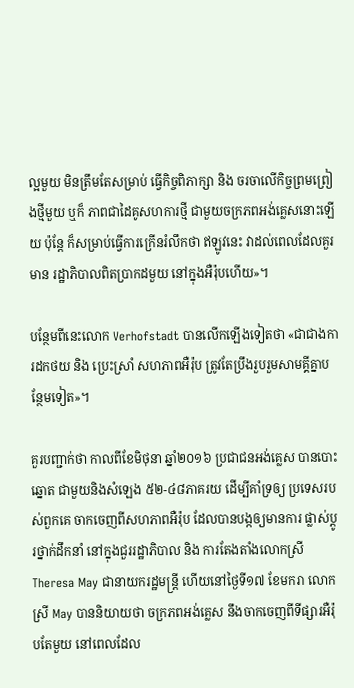ល្អមួយ មិនត្រឹមតែសម្រាប់ ធ្វើកិច្ចពិភាក្សា និង ចរចាលើកិច្ចព្រមព្រៀងថ្មីមួយ ឬក៏ ភាពជាដៃគូសហការថ្មី ជាមួយចក្រភពអង់គ្លេសនោះឡើយ ប៉ុន្តែ ក៏សម្រាប់ធ្វើការក្រើនរំលឹកថា ឥឡូវនេះ វាដល់ពេលដែលគួរមាន រដ្ឋាភិបាលពិតប្រាកដមួយ នៅក្នុងអឺរ៉ុបហើយ»។

បន្ថែមពីនេះលោក Verhofstadt បានលើកឡើងទៀតថា «ជាជាងការដកថយ និង ប្រេះស្រាំ សហភាពអឺរ៉ុប ត្រូវតែប្រឹងរួបរួមសាមគ្គីគ្នាបន្ថែមទៀត»។

គួរបញ្ជាក់ថា កាលពីខែមិថុនា ឆ្នាំ២០១៦ ប្រជាជនអង់គ្លេស បានបោះឆ្នោត ជាមួយនិងសំឡេង ៥២-៤៨ភាគរយ ដើម្បីគាំទ្រឲ្យ ប្រទេសរបស់ពួកគេ ចាកចេញពីសហភាពអឺរ៉ុប ដែលបានបង្កឲ្យមានការ ផ្លាស់ប្តូរថ្នាក់ដឹកនាំ នៅក្នុងជួររដ្ឋាភិបាល និង ការតែងតាំងលោកស្រី Theresa May ជានាយករដ្ឋមន្រ្តី ហើយនៅថ្ងៃទី១៧ ខែមករា លោកស្រី May បាននិយាយថា ចក្រភពអង់គ្លេស នឹងចាកចេញពីទីផ្សារអឺរ៉ុបតែមួយ នៅពេលដែល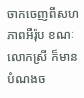ចាកចេញពីសហភាពអឺរ៉ុប ខណៈលោកស្រី ក៏មានបំណងច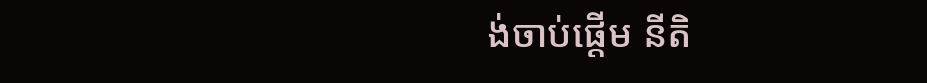ង់ចាប់ផ្តើម នីតិ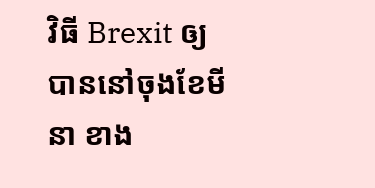វិធី Brexit ឲ្យបាននៅចុងខែមីនា ខាង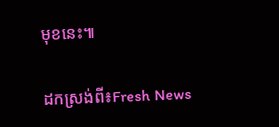មុខនេះ៕

ដកស្រង់ពី៖Fresh News